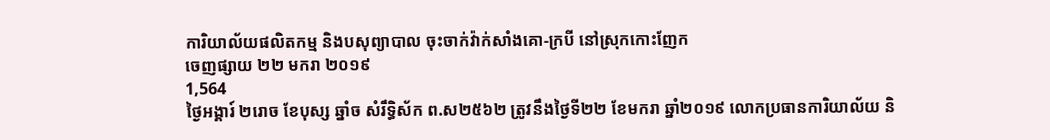ការិយាល័យផលិតកម្ម និងបសុព្យាបាល ចុះចាក់វ៉ាក់សាំងគោ-ក្របី នៅស្រុកកោះញែក
ចេញផ្សាយ ២២ មករា ២០១៩
1,564
ថ្ងៃអង្គារ៍ ២រោច ខែបុស្ស ឆ្នាំច សំរឹទិ្ធស័ក ព.ស២៥៦២ ត្រូវនឹងថ្ងៃទី២២ ខែមករា ឆ្នាំ២០១៩ លោកប្រធានការិយាល័យ និ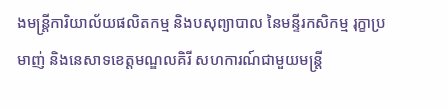ងមន្ត្រីការិយាល័យផលិតកម្ម និងបសុព្យាបាល នៃមន្ទីរកសិកម្ម រុក្ខាប្រមាញ់ និងនេសាទខេត្តមណ្ឌលគិរី សហការណ៍ជាមួយមន្រ្តី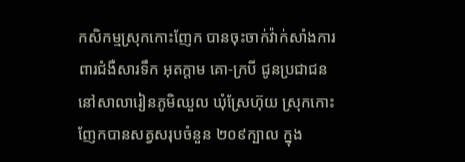កសិកម្មស្រុកកោះញែក បានចុះចាក់វ៉ាក់សាំងការពារជំងឺសារទឹក អុតក្តាម គោ-ក្របី ជូនប្រជាជននៅសាលារៀនភូមិឈួល ឃុំស្រែហ៊ុយ ស្រុកកោះញែកបានសត្វសរុបចំនួន ២០៩ក្បាល ក្នុង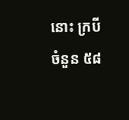នោះ ក្របីចំនួន ៥៨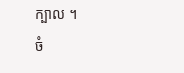ក្បាល ។
ចំ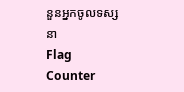នួនអ្នកចូលទស្សនា
Flag Counter